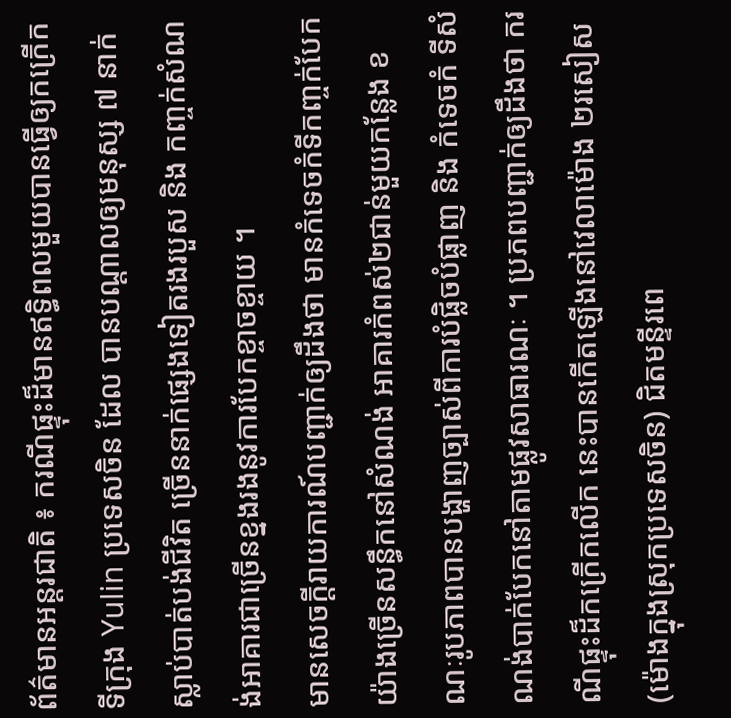ព័ត៌មានអន្តរជាតិ ៖ ករណីផ្ទុះដ៏មានឥទ្ធិពលមួយបានធ្វើឲ្យកក្រើកទីក្រុង Yulin ប្រទេសចិន ដែល បានបណ្តាលឲ្យមនុស្ស ៧ នាក់ស្លាប់បាត់បង់ជីវិត ច្រើននាក់ផ្សេងទៀតរងរបួស និង កញ្ចក់សំណង់អាគារជាច្រើនខ្នងរងនូវការបែកខ្ចាចខ្ចាយ ។
មានសេចក្តីរាយការណ៍បញ្ជាក់ឲ្យដឹងថា មានកំទេចកំទីកញ្ចក់បែកយ៉ាងច្រើនសន្ធឹកនៅសំណង់ អាគារកំពស់២ជាន់មួយកន្លែង ខណៈរូបភាពបានបង្ហាញច្បាស់ពីការបំផ្លិចបំផ្លាញ និង កំទេចកំ ទីសំណង់បាក់បែកនៅតាមផ្លូវសាធារណៈ ។ ប្រភពបញ្ជាក់ឲ្យដឹងថា ករណីផ្ទុះដ៏កក្រើកលើក នេះបានកើតឡើងនៅវេលាម៉ោង ២រសៀស (ម៉ោងក្នុងស្រុកប្រទេសចិន) ជិតមន្ទីរពេ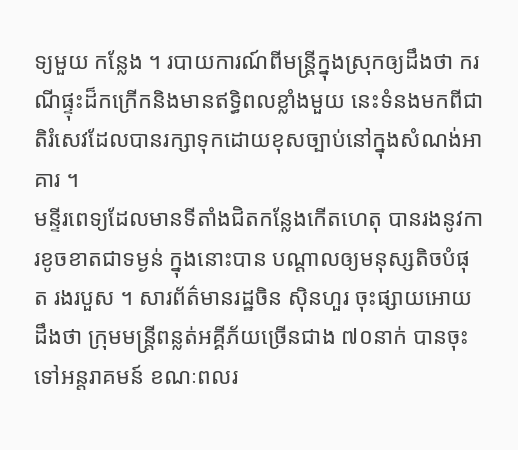ទ្យមួយ កន្លែង ។ របាយការណ៍ពីមន្រ្តីក្នុងស្រុកឲ្យដឹងថា ករណីផ្ទុះដ៏កក្រើកនិងមានឥទ្ធិពលខ្លាំងមួយ នេះទំនងមកពីជាតិរំសេវដែលបានរក្សាទុកដោយខុសច្បាប់នៅក្នុងសំណង់អាគារ ។
មន្ទីរពេទ្យដែលមានទីតាំងជិតកន្លែងកើតហេតុ បានរងនូវការខូចខាតជាទម្ងន់ ក្នុងនោះបាន បណ្តាលឲ្យមនុស្សតិចបំផុត រងរបួស ។ សារព័ត៌មានរដ្ឋចិន ស៊ិនហួរ ចុះផ្សាយអោយដឹងថា ក្រុមមន្រ្តីពន្លត់អគ្គីភ័យច្រើនជាង ៧០នាក់ បានចុះទៅអន្តរាគមន៍ ខណៈពលរ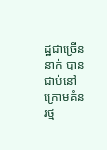ដ្ឋជាច្រើននាក់ បានជាប់នៅក្រោមគំនរថ្ម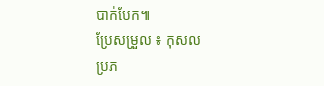បាក់បែក៕
ប្រែសម្រួល ៖ កុសល
ប្រភ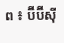ព ៖ ប៊ីប៊ីស៊ី